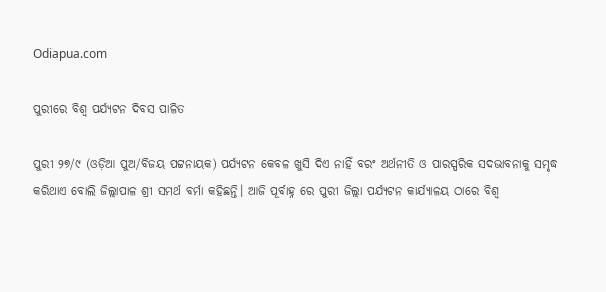Odiapua.com

ପୁରୀରେ ବିଶ୍ୱ ପର୍ଯ୍ୟଟନ ଦିବସ ପାଳିତ

ପୁରୀ ୨୭/୯ (ଓଡ଼ିଆ ପୁଅ/ବିଜୟ ପଟ୍ଟନାୟକ) ପର୍ଯ୍ୟଟନ କେବଳ ଖୁସି ଦିଏ ନାହିଁ ବରଂ ଅର୍ଥନୀତି ଓ ପାରସ୍ପରିକ ସଦଭାବନାକୁ ସମୃଦ୍ଧ କରିଥାଏ ବୋଲି ଜିଲ୍ଲାପାଳ ଶ୍ରୀ ସମର୍ଥ ବର୍ମା କହିଛନ୍ତି। ଆଜି ପୂର୍ବାହ୍ନ ରେ ପୁରୀ ଜିଲ୍ଲା ପର୍ଯ୍ୟଟନ କାର୍ଯ୍ୟାଳୟ ଠାରେ ବିଶ୍ୱ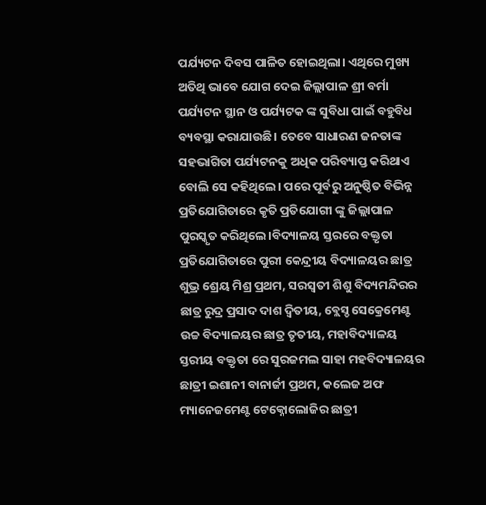ପର୍ଯ୍ୟଟନ ଦିବସ ପାଳିତ ହୋଇଥିଲା। ଏଥିରେ ମୁଖ୍ୟ ଅତିଥି ଭାବେ ଯୋଗ ଦେଇ ଜିଲ୍ଲାପାଳ ଶ୍ରୀ ବର୍ମା ପର୍ଯ୍ୟଟନ ସ୍ଥାନ ଓ ପର୍ଯ୍ୟଟକ ଙ୍କ ସୁବିଧା ପାଇଁ ବହୁବିଧ ବ୍ୟବସ୍ଥା କରାଯାଉଛି। ତେବେ ସାଧାରଣ ଜନତାଙ୍କ ସହଭାଗିତା ପର୍ଯ୍ୟଟନକୁ ଅଧିକ ପରିବ୍ୟାପ୍ତ କରିଥାଏ ବୋଲି ସେ କହିଥିଲେ। ପରେ ପୂର୍ବରୁ ଅନୁଷ୍ଠିତ ବିଭିନ୍ନ ପ୍ରତିଯୋଗିତାରେ କୃତି ପ୍ରତିଯୋଗୀ ଙ୍କୁ ଜିଲ୍ଲାପାଳ ପୁରସ୍କୃତ କରିଥିଲେ।ବିଦ୍ୟାଳୟ ସ୍ତରରେ ବକ୍ତୃତା ପ୍ରତିଯୋଗିତାରେ ପୁରୀ କେନ୍ଦ୍ରୀୟ ବିଦ୍ୟାଳୟର ଛାତ୍ର ଶୁଭ୍ର ଶ୍ରେୟ ମିଶ୍ର ପ୍ରଥମ, ସରସ୍ବତୀ ଶିଶୁ ବିଦ୍ୟମନ୍ଦିରର ଛାତ୍ର ରୁଦ୍ର ପ୍ରସାଦ ଦାଶ ଦ୍ୱିତୀୟ, ବ୍ଲେସ୍ଡ ସେକ୍ରେମେଣ୍ଟ ଉଚ୍ଚ ବିଦ୍ୟାଳୟର ଛାତ୍ର ତୃତୀୟ, ମହାବିଦ୍ୟାଳୟ ସ୍ତରୀୟ ବକ୍ତୃତା ରେ ସୁରଜମଲ ସାହା ମହବିଦ୍ୟାଳୟର ଛାତ୍ରୀ ଇଶାନୀ ବାନାର୍ଜୀ ପ୍ରଥମ, କଲେଜ ଅଫ ମ୍ୟାନେଜମେଣ୍ଟ ଟେକ୍ନୋଲୋଜିର ଛାତ୍ରୀ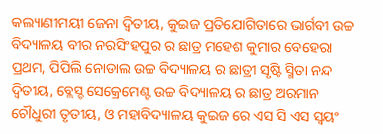କଲ୍ୟାଣୀମୟୀ ଜେନା ଦ୍ୱିତୀୟ, କୁଇଜ ପ୍ରତିଯୋଗିତାରେ ଭାର୍ଗବୀ ଉଚ୍ଚ ବିଦ୍ୟାଳୟ ବୀର ନରସିଂହପୁର ର ଛାତ୍ର ମହେଶ କୁମାର ବେହେରା ପ୍ରଥମ, ପିପିଲି ନୋଡାଲ ଉଚ୍ଚ ବିଦ୍ୟାଳୟ ର ଛାତ୍ରୀ ସୃଷ୍ଟି ସ୍ମିତା ନନ୍ଦ ଦ୍ୱିତୀୟ, ବ୍ଲେସ୍ଡ ସେକ୍ରେମେଣ୍ଟ ଉଚ୍ଚ ବିଦ୍ୟାଳୟ ର ଛାତ୍ର ଅରମାନ ଚୌଧୁରୀ ତୃତୀୟ, ଓ ମହାବିଦ୍ୟାଳୟ କୁଇଜ ରେ ଏସ ସି ଏସ ସ୍ୱୟଂ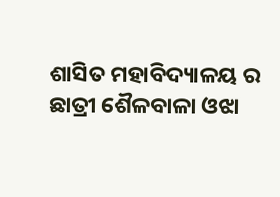ଶାସିତ ମହାବିଦ୍ୟାଳୟ ର ଛାତ୍ରୀ ଶୈଳବାଳା ଓଝା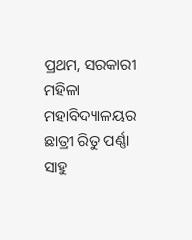ପ୍ରଥମ, ସରକାରୀ ମହିଳା ମହାବିଦ୍ୟାଳୟର ଛାତ୍ରୀ ରିତୁ ପର୍ଣ୍ଣା ସାହୁ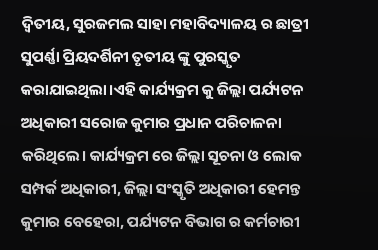ଦ୍ୱିତୀୟ, ସୁରଜମଲ ସାହା ମହାବିଦ୍ୟାଳୟ ର ଛାତ୍ରୀ ସୁପର୍ଣ୍ଣା ପ୍ରିୟଦର୍ଶିନୀ ତୃତୀୟ ଙ୍କୁ ପୁରସ୍କୃତ କରାଯାଇଥିଲା।ଏହି କାର୍ଯ୍ୟକ୍ରମ କୁ ଜିଲ୍ଲା ପର୍ଯ୍ୟଟନ ଅଧିକାରୀ ସରୋଜ କୁମାର ପ୍ରଧାନ ପରିଚାଳନା କରିଥିଲେ। କାର୍ଯ୍ୟକ୍ରମ ରେ ଜିଲ୍ଲା ସୂଚନା ଓ ଲୋକ ସମ୍ପର୍କ ଅଧିକାରୀ, ଜିଲ୍ଲା ସଂସ୍କୃତି ଅଧିକାରୀ ହେମନ୍ତ କୁମାର ବେହେରା, ପର୍ଯ୍ୟଟନ ବିଭାଗ ର କର୍ମଚାରୀ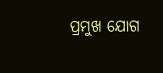ପ୍ରମୁଖ ଯୋଗ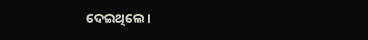ଦେଇଥିଲେ।